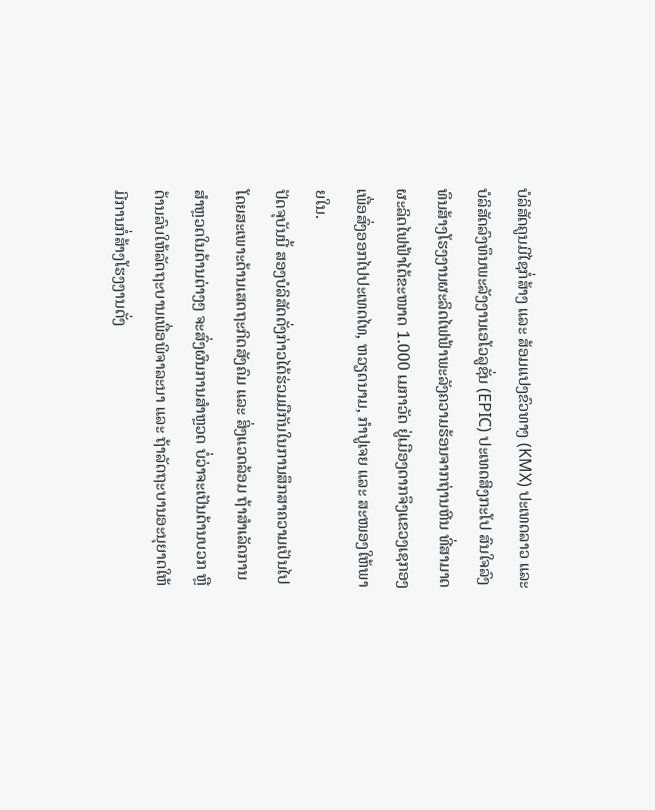ບໍລິສັດຄູນມີໄຊກໍ່ສ້າງ ແລະ ສ້ອມແປງຂົວທາງ (KMX) ປະເທດລາວ ແລະ ບໍລິສັດລົງທຶນພະລັງງານເອໂວລູຊັ່ນ (EPIC) ປະເທດສິງກະໂປ ສົນໃຈລົງທຶນສ້າງໂຮງງານຜະລິດໄຟຟ້າພະລັງຄວາມຮ້ອນຈາກຖ່ານຫີນ ທີ່ສາມາດຜະລິດໄຟຟ້າໄດ້ຂະໜາດ 1.000 ເມກາວັດ ຢູ່ເມືອງດາກຈຶງແຂວງເຊກອງ ເພື່ອສົ່ງອອກໄປປະເທດໄທ, ຫວຽດນາມ, ກໍາປູເຈຍ ແລະ ສະໜອງໃຫ້ພາຍໃນ.
ປັດຈຸບັນນີ້ ສອງບໍລິສັດດັ່ງກ່າວໄດ້ຮ່ວມມືກັນໃນການສຶກສາຄວາມເປັນໄປ ໂດຍສະເພາະດ້ານເສດຖະກິດສັງຄົມ ແລະ ສິ່ງແວດລ້ອມ ຖ້າສໍາເລັດການສໍາຫຼວດໃນດ້ານຕ່າງໆ ຈະສົ່ງຜົນການສໍາຫຼວດ ບໍ່ວ່າຈະເປັນດ້ານບວກ ຫຼື ດ້ານລົບໃຫ້ລັດຖະບານເພື່ອພິຈາລະນາ ແລະ ຖ້າລັດຖະບານອະນຸຍາດໃຫ້ມີການກໍ່ສ້າງໂຮງງານດັ່ງ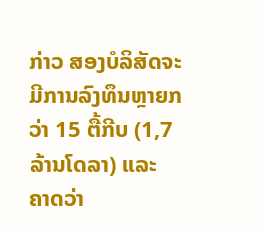ກ່າວ ສອງບໍລິສັດຈະມີການລົງທຶນຫຼາຍກວ່າ 15 ຕື້ກີບ (1,7 ລ້ານໂດລາ) ແລະ ຄາດວ່າ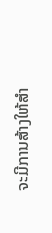ຈະມີການສ້າງໃຫ້ສໍາ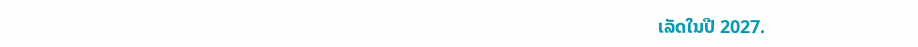ເລັດໃນປີ 2027.